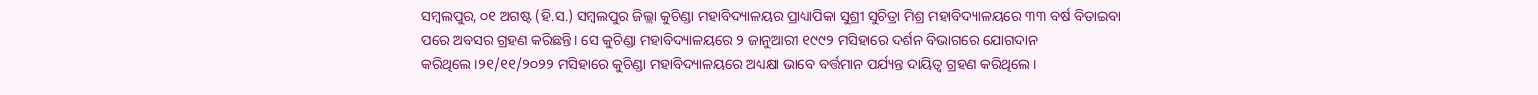ସମ୍ବଲପୁର, ୦୧ ଅଗଷ୍ଟ (ହି.ସ.) ସମ୍ବଲପୁର ଜିଲ୍ଲା କୁଚିଣ୍ଡା ମହାବିଦ୍ୟାଳୟର ପ୍ରାଧ୍ୟାପିକା ସୁଶ୍ରୀ ସୁଚିତ୍ରା ମିଶ୍ର ମହାବିଦ୍ୟାଳୟରେ ୩୩ ବର୍ଷ ବିତାଇବା ପରେ ଅବସର ଗ୍ରହଣ କରିଛନ୍ତି। ସେ କୁଚିଣ୍ଡା ମହାବିଦ୍ୟାଳୟରେ ୨ ଜାନୁଆରୀ ୧୯୯୨ ମସିହାରେ ଦର୍ଶନ ବିଭାଗରେ ଯୋଗଦାନ କରିଥିଲେ।୨୧/୧୧/୨୦୨୨ ମସିହାରେ କୁଚିଣ୍ଡା ମହାବିଦ୍ୟାଳୟରେ ଅଧ୍ୟକ୍ଷା ଭାବେ ବର୍ତ୍ତମାନ ପର୍ଯ୍ୟନ୍ତ ଦାୟିତ୍ବ ଗ୍ରହଣ କରିଥିଲେ।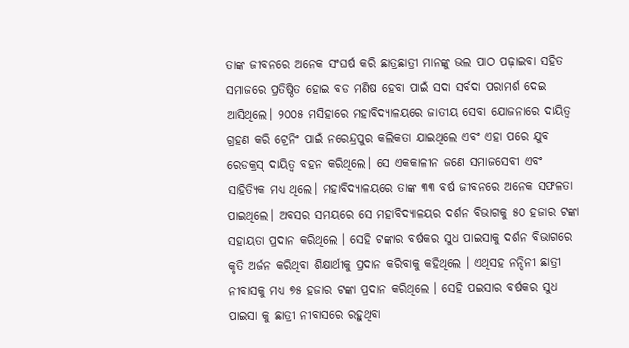ତାଙ୍କ ଜୀବନରେ ଅନେକ ସଂଘର୍ଷ କରି ଛାତ୍ରଛାତ୍ରୀ ମାନଙ୍କୁ ଭଲ ପାଠ ପଢ଼ାଇବା ସହିତ ସମାଜରେ ପ୍ରତିଷ୍ଠିତ ହୋଇ ବଡ ମଣିଷ ହେବା ପାଇଁ ସଦା ସର୍ବଦା ପରାମର୍ଶ ଦେଇ ଆସିଥିଲେ। ୨୦୦୫ ମସିହାରେ ମହାବିଦ୍ୟାଳୟରେ ଜାତୀୟ ସେବା ଯୋଜନାରେ ଦାୟିତ୍ୱ ଗ୍ରହଣ କରି ଟ୍ରେନିଂ ପାଇଁ ନରେନ୍ଦ୍ରପୁର କଲିକତା ଯାଇଥିଲେ ଏବଂ ଏହା ପରେ ଯୁବ ରେଡକ୍ରସ୍ ଦାୟିତ୍ଵ ବହନ କରିଥିଲେ। ସେ ଏକକାଳୀନ ଜଣେ ସମାଜସେବୀ ଏବଂ ସାହିତ୍ୟିକ ମଧ୍ୟ ଥିଲେ। ମହାବିଦ୍ୟାଳୟରେ ତାଙ୍କ ୩୩ ବର୍ଷ ଜୀବନରେ ଅନେକ ସଫଳତା ପାଇଥିଲେ। ଅବସର ସମୟରେ ସେ ମହାବିଦ୍ୟାଳୟର ଦର୍ଶନ ବିଭାଗକୁ ୫୦ ହଜାର ଟଙ୍କା ସହାୟତା ପ୍ରଦାନ କରିଥିଲେ । ସେହି ଟଙ୍କାର ବର୍ଷକର ସୁଧ ପାଇସାକୁ ଦର୍ଶନ ବିଭାଗରେ କୃତି ଅର୍ଜନ କରିଥିବା ଶିକ୍ଷାର୍ଥୀକୁ ପ୍ରଦାନ କରିବାକୁ କହିଥିଲେ । ଏଥିସହ ନନ୍ଦିନୀ ଛାତ୍ରୀ ନୀବାସକୁ ମଧ୍ୟ ୭୫ ହଜାର ଟଙ୍କା ପ୍ରଦାନ କରିଥିଲେ । ସେହି ପଇସାର ବର୍ଷକର ସୁଧ ପାଇସା କୁ ଛାତ୍ରୀ ନୀବାସରେ ରହୁଥିବା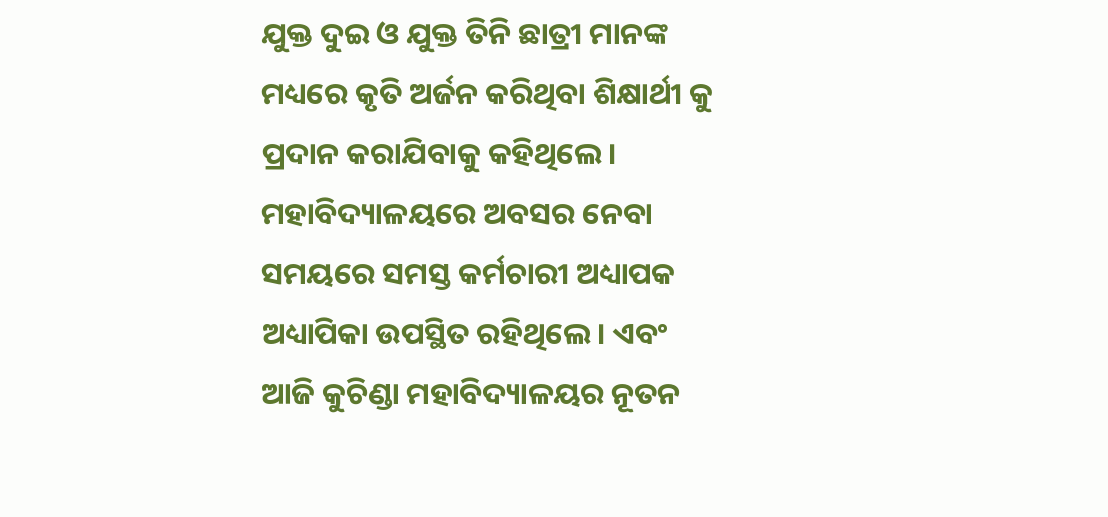ଯୁକ୍ତ ଦୁଇ ଓ ଯୁକ୍ତ ତିନି ଛାତ୍ରୀ ମାନଙ୍କ ମଧ୍ୟରେ କୃତି ଅର୍ଜନ କରିଥିବା ଶିକ୍ଷାର୍ଥୀ କୁ ପ୍ରଦାନ କରାଯିବାକୁ କହିଥିଲେ। ମହାବିଦ୍ୟାଳୟରେ ଅବସର ନେବା ସମୟରେ ସମସ୍ତ କର୍ମଚାରୀ ଅଧ୍ୟାପକ ଅଧ୍ୟାପିକା ଉପସ୍ଥିତ ରହିଥିଲେ। ଏବଂ ଆଜି କୁଚିଣ୍ଡା ମହାବିଦ୍ୟାଳୟର ନୂତନ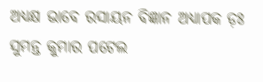ଅଧ୍ୟକ୍ଷ ଭାବେ ରସାୟନ ବିଜ୍ଞାନ ଅଧ୍ୟାପକ ଡ଼ଃ ସୁମନ୍ତ କୁମାର ପଟେଲ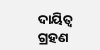ଦାୟିତ୍ଵ ଗ୍ରହଣ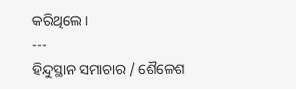କରିଥିଲେ।
---
ହିନ୍ଦୁସ୍ଥାନ ସମାଚାର / ଶୈଳେଶ